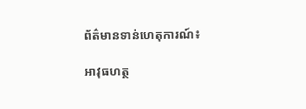ព័ត៌មានទាន់ហេតុការណ៍៖

អាវុធហត្ថ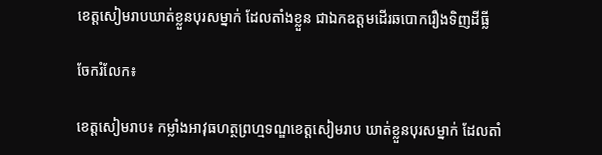ខេត្តសៀមរាបឃាត់ខ្លួនបុរសម្នាក់ ដែលតាំងខ្លួន ជាឯកឧត្តមដើរឆបោករឿងទិញដីធ្លី

ចែករំលែក៖

ខេត្តសៀមរាប៖ កម្លាំងអាវុធហត្ថព្រហ្មទណ្ឌខេត្តសៀមរាប ឃាត់ខ្លួនបុរសម្នាក់ ដែលតាំ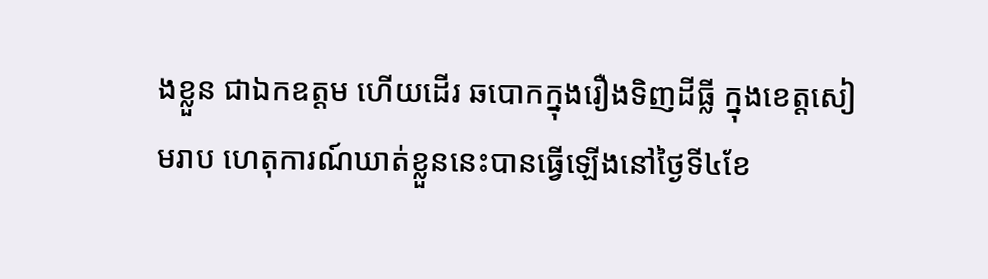ងខ្លួន ជាឯកឧត្តម ហើយដើរ ឆបោកក្នុងរឿងទិញដីធ្លី ក្នុងខេត្តសៀមរាប ហេតុការណ៍ឃាត់ខ្លួននេះបានធ្វើឡើងនៅថ្ងៃទី៤ខែ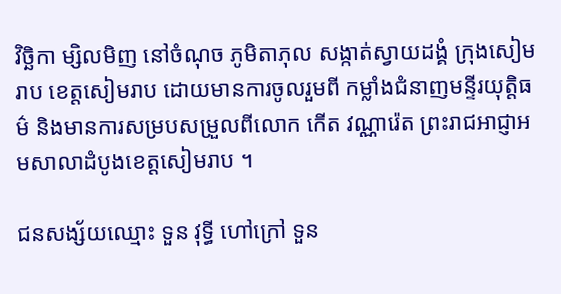វិច្ឆិកា ម្សិលមិញ នៅចំណុច ភូមិតាភុល សង្កាត់ស្វាយដង្គំ ក្រុងសៀមរាប ខេត្តសៀមរាប ដោយមានការចូលរួមពី កម្លាំងជំនាញមន្ទីរយុត្តិធម៌ និងមានការសម្របសម្រួលពីលោក កើត វណ្ណារ៉េត ព្រះរាជអាជ្ញាអមសាលាដំបូងខេត្តសៀមរាប ។

ជនសង្ស័យឈ្មោះ ទួន វុទ្ធី ហៅក្រៅ ទួន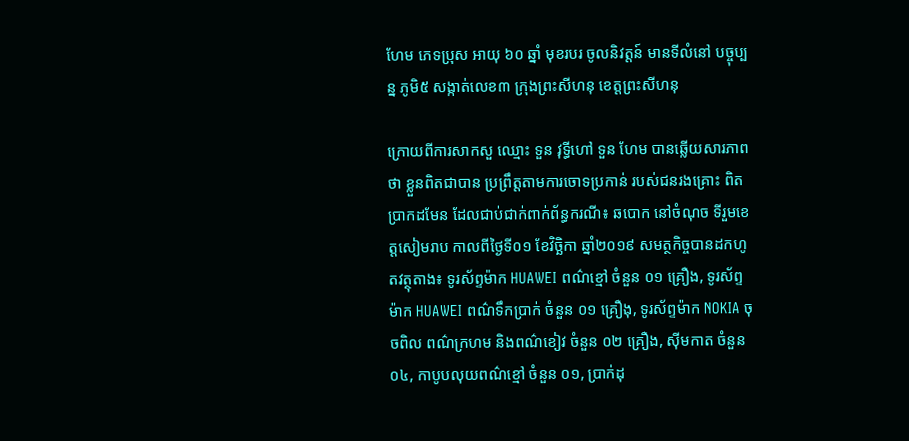ហែម ភេទប្រុស អាយុ ៦០ ឆ្នាំ មុខរបរ ចូលនិវត្តន៍ មានទីលំនៅ បច្ចុប្បន្ន ភូមិ៥ សង្កាត់លេខ៣ ក្រុងព្រះសីហនុ ខេត្តព្រះសីហនុ

ក្រោយពីការសាកសួ ឈ្មោះ ទួន វុទ្ធីហៅ ទួន ហែម បានឆ្លើយសារភាពថា ខ្លួនពិតជាបាន ប្រព្រឹត្តតាមការចោទប្រកាន់ របស់ជនរងគ្រោះ ពិតប្រាកដមែន ដែលជាប់ជាក់ពាក់ព័ន្ធករណី៖ ឆបោក នៅចំណុច ទីរួមខេត្តសៀមរាប កាលពីថ្ងៃទី០១ ខែវិច្ឆិកា ឆ្នាំ២០១៩ សមត្ថកិច្ចបានដកហូតវត្ថុតាង៖ ទូរស័ព្ទម៉ាក HUAWEI ពណ៌ខ្មៅ ចំនួន ០១ គ្រឿង, ទូរស័ព្ទម៉ាក HUAWEI ពណ៌ទឹកប្រាក់ ចំនួន ០១ គ្រឿងុ, ទូរស័ព្ទម៉ាក NOKIA ចុចពិល ពណ៌ក្រហម និងពណ៌ខៀវ ចំនួន ០២ គ្រឿង, ស៊ីមកាត ចំនួន ០៤, កាបូបលុយពណ៌ខ្មៅ ចំនួន ០១, ប្រាក់ដុ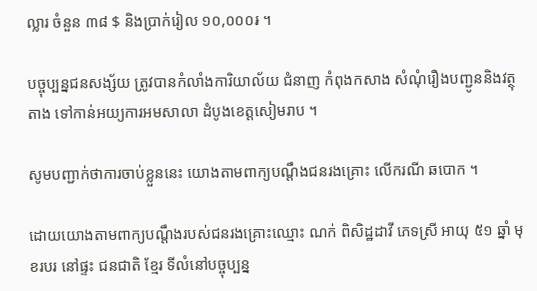ល្លារ ចំនួន ៣៨ $ និងប្រាក់រៀល ១០,០០០៛ ។

បច្ចុប្បន្នជនសង្ស័យ ត្រូវបានកំលាំងការិយាល័យ ជំនាញ កំពុងកសាង សំណុំរឿងបញ្ជូននិងវត្ថុតាង ទៅកាន់អយ្យការអមសាលា ដំបូងខេត្តសៀមរាប ។

សូមបញ្ជាក់ថាការចាប់ខ្លួននេះ យោងតាមពាក្យបណ្ដឹងជនរងគ្រោះ លើករណី ឆបោក ។

ដោយយោងតាមពាក្យបណ្តឹងរបស់ជនរងគ្រោះឈ្មោះ ណក់ ពិសិដ្ឋដាវី ភេទស្រី អាយុ ៥១ ឆ្នាំ មុខរបរ នៅផ្ទះ ជនជាតិ ខ្មែរ ទីលំនៅបច្ចុប្បន្ន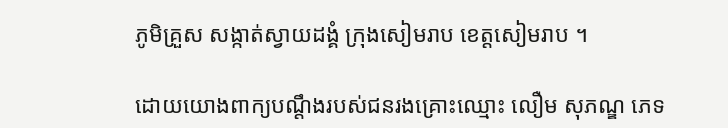ភូមិគ្រួស សង្កាត់ស្វាយដង្គំ ក្រុងសៀមរាប ខេត្តសៀមរាប ។

ដោយយោងពាក្យបណ្តឹងរបស់ជនរងគ្រោះឈ្មោះ លឿម សុភណ្ឌ ភេទ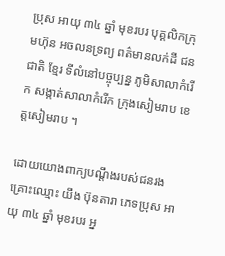ប្រុស អាយុ ៣៤ ឆ្នាំ មុខរបរ បុគ្គលិកក្រុមហ៊ុន អចលនទ្រព្យ ពត៌មានលក់ដី ជនជាតិ ខ្មែរ ទីលំនៅបច្ចុប្បន្ន ភូមិសាលាកំរើក សង្កាត់សាលាកំរើក ក្រុងសៀមរាប ខេត្តសៀមរាប ។

ដោយយោងពាក្យបណ្តឹងរបស់ជនរងគ្រោះឈ្មោះ យឹង ប៊ុនតារា ភេទប្រុស អាយុ ៣៤ ឆ្នាំ មុខរបរ អ្ន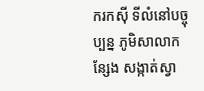ករកស៊ី ទីលំនៅបច្ចុប្បន្ន ភូមិសាលាកន្សែង សង្កាត់ស្វា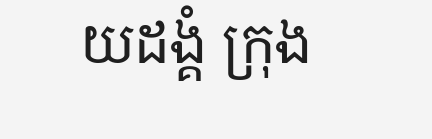យដង្គំ ក្រុង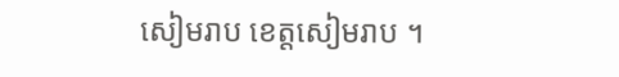សៀមរាប ខេត្តសៀមរាប ។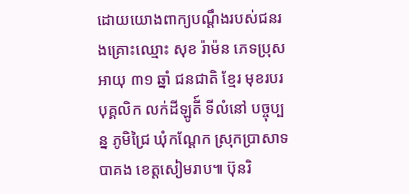ដោយយោងពាក្យបណ្តឹងរបស់ជនរងគ្រោះឈ្មោះ សុខ រ៉ាម៉ន ភេទប្រុស អាយុ ៣១ ឆ្នាំ ជនជាតិ ខ្មែរ មុខរបរ បុគ្គលិក លក់ដីឡូតី៍ ទីលំនៅ បច្ចុប្បន្ន ភូមិជ្រៃ ឃុំកណ្តែក ស្រុកប្រាសាទបាគង ខេត្តសៀមរាប៕ ប៊ុនរិ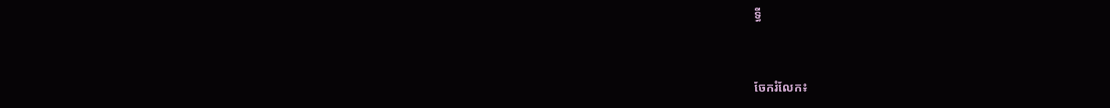ទ្ធី


ចែករំលែក៖